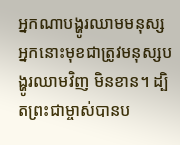អ្នកណាបង្ហូរឈាមមនុស្ស អ្នកនោះមុខជាត្រូវមនុស្សបង្ហូរឈាមវិញ មិនខាន។ ដ្បិតព្រះជាម្ចាស់បានប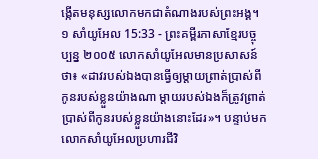ង្កើតមនុស្សលោកមកជាតំណាងរបស់ព្រះអង្គ។
១ សាំយូអែល 15:33 - ព្រះគម្ពីរភាសាខ្មែរបច្ចុប្បន្ន ២០០៥ លោកសាំយូអែលមានប្រសាសន៍ថា៖ «ដាវរបស់ឯងបានធ្វើឲ្យម្ដាយព្រាត់ប្រាស់ពីកូនរបស់ខ្លួនយ៉ាងណា ម្ដាយរបស់ឯងក៏ត្រូវព្រាត់ប្រាស់ពីកូនរបស់ខ្លួនយ៉ាងនោះដែរ»។ បន្ទាប់មក លោកសាំយូអែលប្រហារជីវិ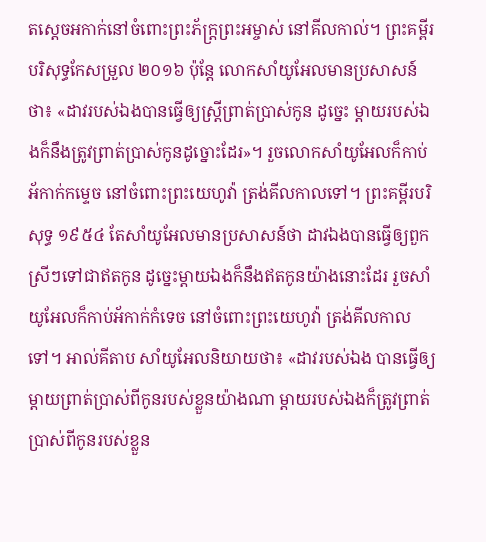តស្ដេចអកាក់នៅចំពោះព្រះភ័ក្ត្រព្រះអម្ចាស់ នៅគីលកាល់។ ព្រះគម្ពីរបរិសុទ្ធកែសម្រួល ២០១៦ ប៉ុន្តែ លោកសាំយូអែលមានប្រសាសន៍ថា៖ «ដាវរបស់ឯងបានធ្វើឲ្យស្រ្តីព្រាត់ប្រាស់កូន ដូច្នេះ ម្តាយរបស់ឯងក៏នឹងត្រូវព្រាត់ប្រាស់កូនដូច្នោះដែរ»។ រួចលោកសាំយូអែលក៏កាប់អ័កាក់កម្ទេច នៅចំពោះព្រះយេហូវ៉ា ត្រង់គីលកាលទៅ។ ព្រះគម្ពីរបរិសុទ្ធ ១៩៥៤ តែសាំយូអែលមានប្រសាសន៍ថា ដាវឯងបានធ្វើឲ្យពួកស្រីៗទៅជាឥតកូន ដូច្នេះម្តាយឯងក៏នឹងឥតកូនយ៉ាងនោះដែរ រួចសាំយូអែលក៏កាប់អ័កាក់កំទេច នៅចំពោះព្រះយេហូវ៉ា ត្រង់គីលកាលទៅ។ អាល់គីតាប សាំយូអែលនិយាយថា៖ «ដាវរបស់ឯង បានធ្វើឲ្យម្តាយព្រាត់ប្រាស់ពីកូនរបស់ខ្លួនយ៉ាងណា ម្តាយរបស់ឯងក៏ត្រូវព្រាត់ប្រាស់ពីកូនរបស់ខ្លួន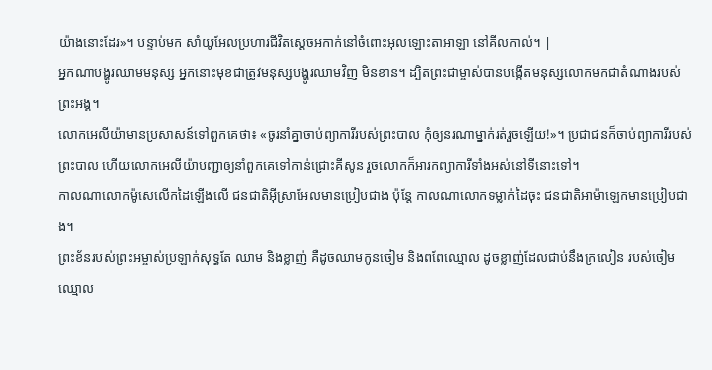យ៉ាងនោះដែរ»។ បន្ទាប់មក សាំយូអែលប្រហារជីវិតស្តេចអកាក់នៅចំពោះអុលឡោះតាអាឡា នៅគីលកាល់។ |
អ្នកណាបង្ហូរឈាមមនុស្ស អ្នកនោះមុខជាត្រូវមនុស្សបង្ហូរឈាមវិញ មិនខាន។ ដ្បិតព្រះជាម្ចាស់បានបង្កើតមនុស្សលោកមកជាតំណាងរបស់ព្រះអង្គ។
លោកអេលីយ៉ាមានប្រសាសន៍ទៅពួកគេថា៖ «ចូរនាំគ្នាចាប់ព្យាការីរបស់ព្រះបាល កុំឲ្យនរណាម្នាក់រត់រួចឡើយ!»។ ប្រជាជនក៏ចាប់ព្យាការីរបស់ព្រះបាល ហើយលោកអេលីយ៉ាបញ្ជាឲ្យនាំពួកគេទៅកាន់ជ្រោះគីសូន រួចលោកក៏អារកព្យាការីទាំងអស់នៅទីនោះទៅ។
កាលណាលោកម៉ូសេលើកដៃឡើងលើ ជនជាតិអ៊ីស្រាអែលមានប្រៀបជាង ប៉ុន្តែ កាលណាលោកទម្លាក់ដៃចុះ ជនជាតិអាម៉ាឡេកមានប្រៀបជាង។
ព្រះខ័នរបស់ព្រះអម្ចាស់ប្រឡាក់សុទ្ធតែ ឈាម និងខ្លាញ់ គឺដូចឈាមកូនចៀម និងពពែឈ្មោល ដូចខ្លាញ់ដែលជាប់នឹងក្រលៀន របស់ចៀមឈ្មោល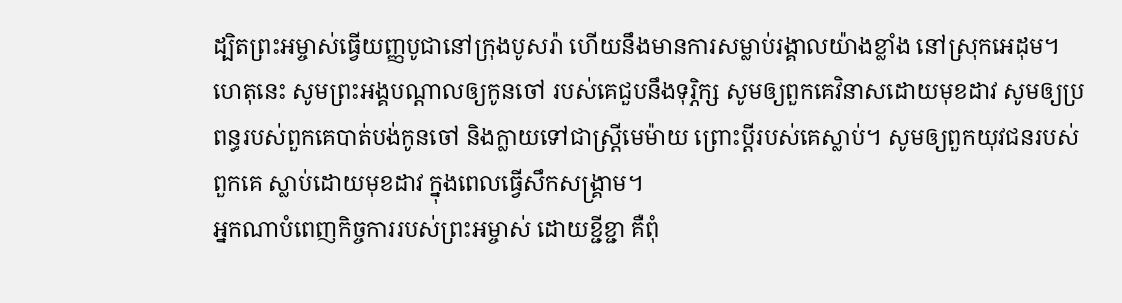ដ្បិតព្រះអម្ចាស់ធ្វើយញ្ញបូជានៅក្រុងបូសរ៉ា ហើយនឹងមានការសម្លាប់រង្គាលយ៉ាងខ្លាំង នៅស្រុកអេដុម។
ហេតុនេះ សូមព្រះអង្គបណ្ដាលឲ្យកូនចៅ របស់គេជួបនឹងទុរ្ភិក្ស សូមឲ្យពួកគេវិនាសដោយមុខដាវ សូមឲ្យប្រពន្ធរបស់ពួកគេបាត់បង់កូនចៅ និងក្លាយទៅជាស្ត្រីមេម៉ាយ ព្រោះប្ដីរបស់គេស្លាប់។ សូមឲ្យពួកយុវជនរបស់ពួកគេ ស្លាប់ដោយមុខដាវ ក្នុងពេលធ្វើសឹកសង្គ្រាម។
អ្នកណាបំពេញកិច្ចការរបស់ព្រះអម្ចាស់ ដោយខ្ជីខ្ជា គឺពុំ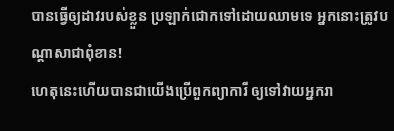បានធ្វើឲ្យដាវរបស់ខ្លួន ប្រឡាក់ជោកទៅដោយឈាមទេ អ្នកនោះត្រូវបណ្ដាសាជាពុំខាន!
ហេតុនេះហើយបានជាយើងប្រើពួកព្យាការី ឲ្យទៅវាយអ្នករា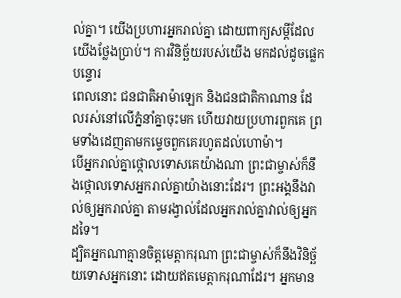ល់គ្នា។ យើងប្រហារអ្នករាល់គ្នា ដោយពាក្យសម្ដីដែលយើងថ្លែងប្រាប់។ ការវិនិច្ឆ័យរបស់យើង មកដល់ដូចផ្លេកបន្ទោរ
ពេលនោះ ជនជាតិអាម៉ាឡេក និងជនជាតិកាណាន ដែលរស់នៅលើភ្នំនាំគ្នាចុះមក ហើយវាយប្រហារពួកគេ ព្រមទាំងដេញតាមកម្ទេចពួកគេរហូតដល់ហោម៉ា។
បើអ្នករាល់គ្នាថ្កោលទោសគេយ៉ាងណា ព្រះជាម្ចាស់ក៏នឹងថ្កោលទោសអ្នករាល់គ្នាយ៉ាងនោះដែរ។ ព្រះអង្គនឹងវាល់ឲ្យអ្នករាល់គ្នា តាមរង្វាល់ដែលអ្នករាល់គ្នាវាល់ឲ្យអ្នកដទៃ។
ដ្បិតអ្នកណាគ្មានចិត្តមេត្តាករុណា ព្រះជាម្ចាស់ក៏នឹងវិនិច្ឆ័យទោសអ្នកនោះ ដោយឥតមេត្តាករុណាដែរ។ អ្នកមាន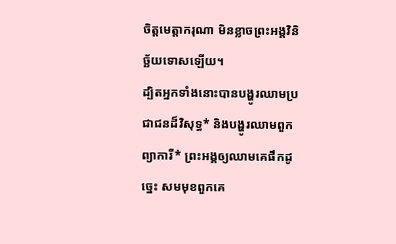ចិត្តមេត្តាករុណា មិនខ្លាចព្រះអង្គវិនិច្ឆ័យទោសឡើយ។
ដ្បិតអ្នកទាំងនោះបានបង្ហូរឈាមប្រជាជនដ៏វិសុទ្ធ* និងបង្ហូរឈាមពួកព្យាការី* ព្រះអង្គឲ្យឈាមគេផឹកដូច្នេះ សមមុខពួកគេ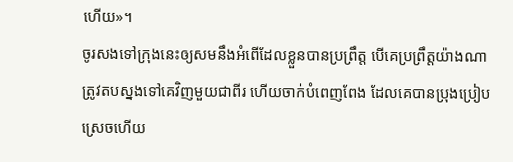ហើយ»។
ចូរសងទៅក្រុងនេះឲ្យសមនឹងអំពើដែលខ្លួនបានប្រព្រឹត្ត បើគេប្រព្រឹត្តយ៉ាងណា ត្រូវតបស្នងទៅគេវិញមួយជាពីរ ហើយចាក់បំពេញពែង ដែលគេបានប្រុងប្រៀបស្រេចហើយ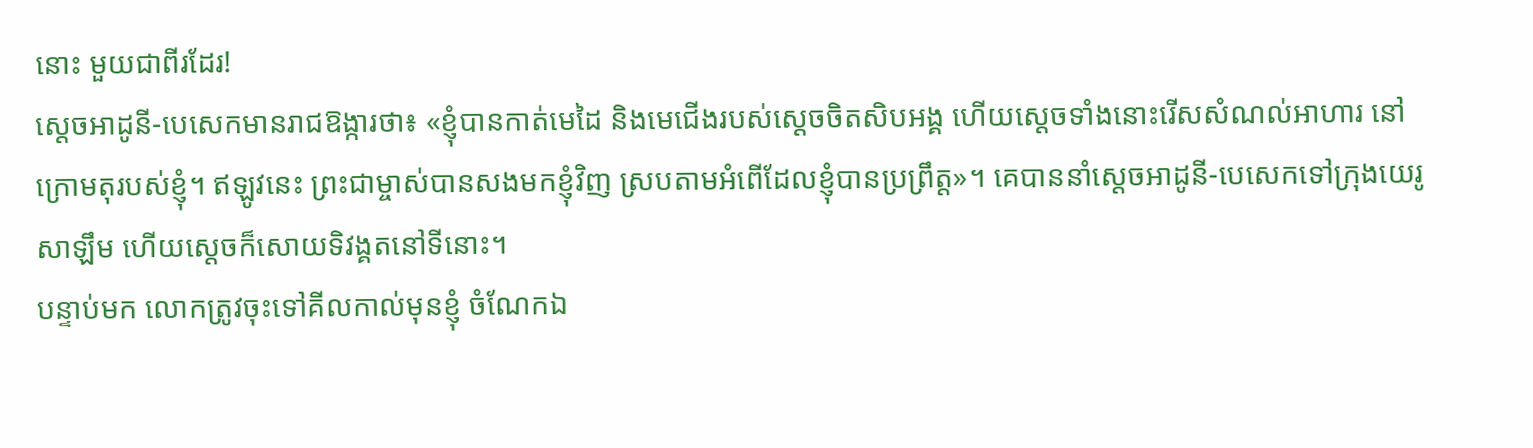នោះ មួយជាពីរដែរ!
ស្ដេចអាដូនី-បេសេកមានរាជឱង្ការថា៖ «ខ្ញុំបានកាត់មេដៃ និងមេជើងរបស់ស្ដេចចិតសិបអង្គ ហើយស្ដេចទាំងនោះរើសសំណល់អាហារ នៅក្រោមតុរបស់ខ្ញុំ។ ឥឡូវនេះ ព្រះជាម្ចាស់បានសងមកខ្ញុំវិញ ស្របតាមអំពើដែលខ្ញុំបានប្រព្រឹត្ត»។ គេបាននាំស្ដេចអាដូនី-បេសេកទៅក្រុងយេរូសាឡឹម ហើយស្ដេចក៏សោយទិវង្គតនៅទីនោះ។
បន្ទាប់មក លោកត្រូវចុះទៅគីលកាល់មុនខ្ញុំ ចំណែកឯ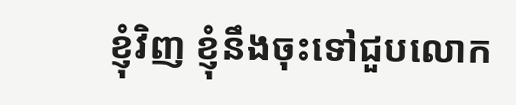ខ្ញុំវិញ ខ្ញុំនឹងចុះទៅជួបលោក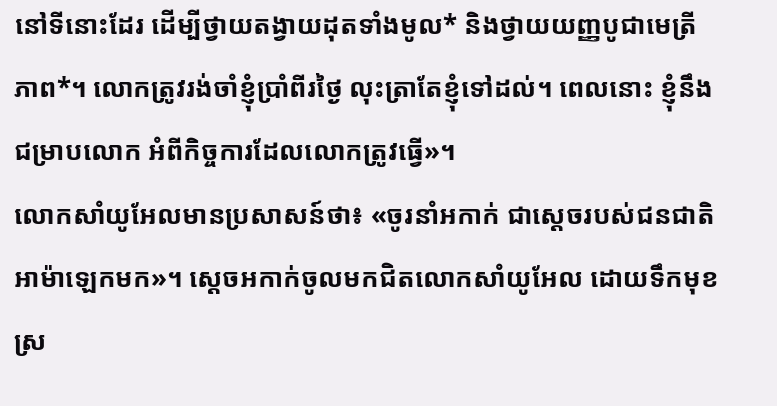នៅទីនោះដែរ ដើម្បីថ្វាយតង្វាយដុតទាំងមូល* និងថ្វាយយញ្ញបូជាមេត្រីភាព*។ លោកត្រូវរង់ចាំខ្ញុំប្រាំពីរថ្ងៃ លុះត្រាតែខ្ញុំទៅដល់។ ពេលនោះ ខ្ញុំនឹងជម្រាបលោក អំពីកិច្ចការដែលលោកត្រូវធ្វើ»។
លោកសាំយូអែលមានប្រសាសន៍ថា៖ «ចូរនាំអកាក់ ជាស្ដេចរបស់ជនជាតិអាម៉ាឡេកមក»។ ស្ដេចអកាក់ចូលមកជិតលោកសាំយូអែល ដោយទឹកមុខស្រ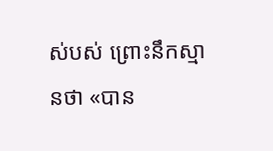ស់បស់ ព្រោះនឹកស្មានថា «បាន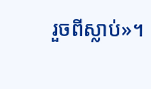រួចពីស្លាប់»។